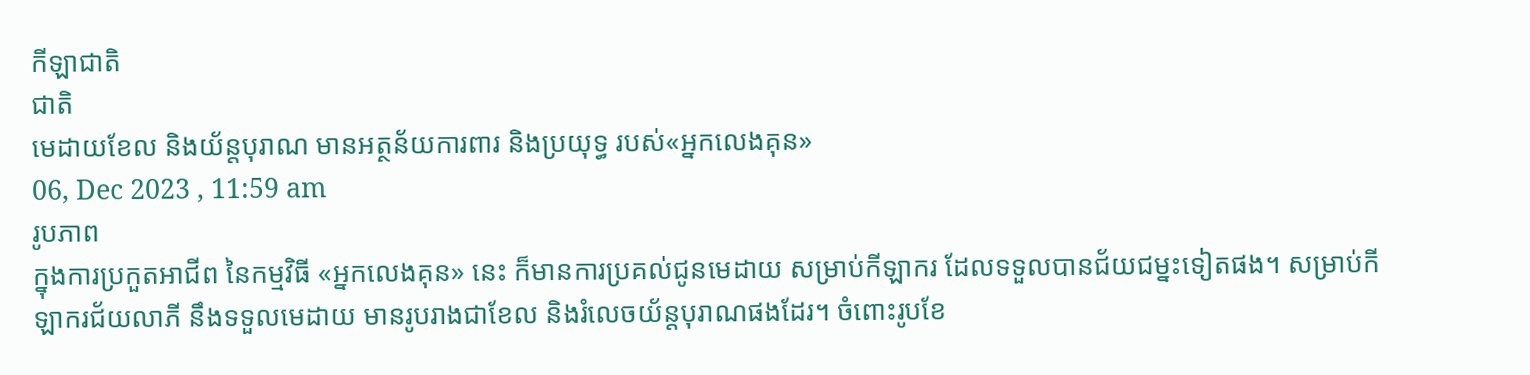កីឡាជាតិ
ជាតិ
មេដាយខែល និងយ័ន្តបុរាណ មានអត្ថន័យការពារ និងប្រយុទ្ធ របស់«អ្នកលេងគុន»
06, Dec 2023 , 11:59 am
រូបភាព
ក្នុងការប្រកួតអាជីព នៃកម្មវិធី «អ្នកលេងគុន» នេះ ក៏មានការប្រគល់ជូនមេដាយ សម្រាប់កីឡាករ ដែលទទួលបានជ័យជម្នះទៀតផង។ សម្រាប់កីឡាករជ័យលាភី នឹងទទួលមេដាយ មានរូបរាងជាខែល និងរំលេចយ័ន្តបុរាណផងដែរ។ ចំពោះរូបខែ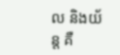ល និងយ័ន្ត គឺ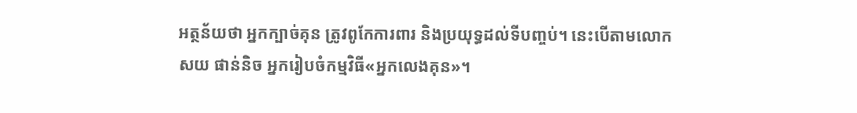អត្ថន័យថា អ្នកក្បាច់គុន ត្រូវពូកែការពារ និងប្រយុទ្ធដល់ទីបញ្ចប់។ នេះបើតាមលោក សយ ផាន់និច អ្នករៀបចំកម្មវិធី«អ្នកលេងគុន»។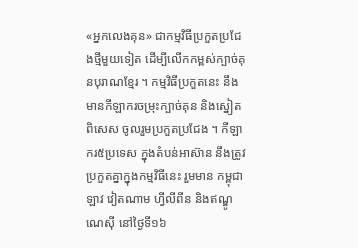«អ្នកលេងគុន» ជាកម្មវិធីប្រកួតប្រជែងថ្មីមួយទៀត ដើម្បីលើកកម្ពស់ក្បាច់គុនបុរាណខ្មែរ ។ កម្មវិធីប្រកួតនេះ នឹងមានកីឡាករចម្រុះក្បាច់គុន និងស្នៀតពិសេស ចូលរួមប្រកួតប្រជែង ។ កីឡាករ៥ប្រទេស ក្នុងតំបន់អាស៊ាន នឹងត្រូវប្រកួតគ្នាក្នុងកម្មវិធីនេះ រួមមាន កម្ពុជា ឡាវ វៀតណាម ហ្វីលីពីន និងឥណ្ឌូណេស៊ី នៅថ្ងៃទី១៦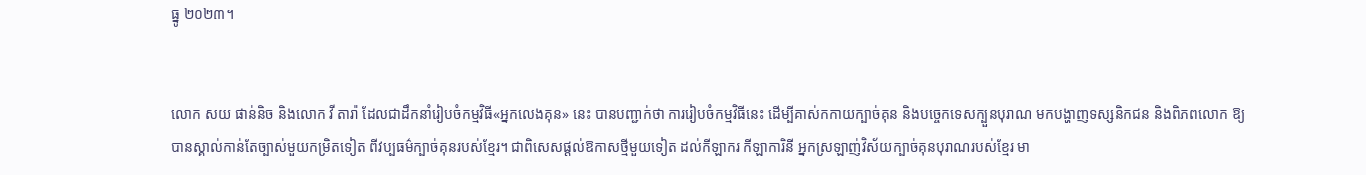ធ្នូ ២០២៣។


លោក សយ ផាន់និច និងលោក វី តារ៉ា ដែលជាដឹកនាំរៀបចំកម្មវិធី«អ្នកលេងគុន» នេះ បានបញ្ជាក់ថា ការរៀបចំកម្មវិធីនេះ ដើម្បីគាស់កកាយក្បាច់គុន និងបច្ចេកទេសក្បួនបុរាណ មកបង្ហាញទស្សនិកជន និងពិភពលោក ឱ្យបានស្គាល់កាន់តែច្បាស់មួយកម្រិតទៀត ពីវប្បធម៌ក្បាច់គុនរបស់ខ្មែរ។ ជាពិសេសផ្ដល់ឱកាសថ្មីមួយទៀត ដល់កីឡាករ កីឡាការិនី អ្នកស្រឡាញ់វិស័យក្បាច់គុនបុរាណរបស់ខ្មែរ មា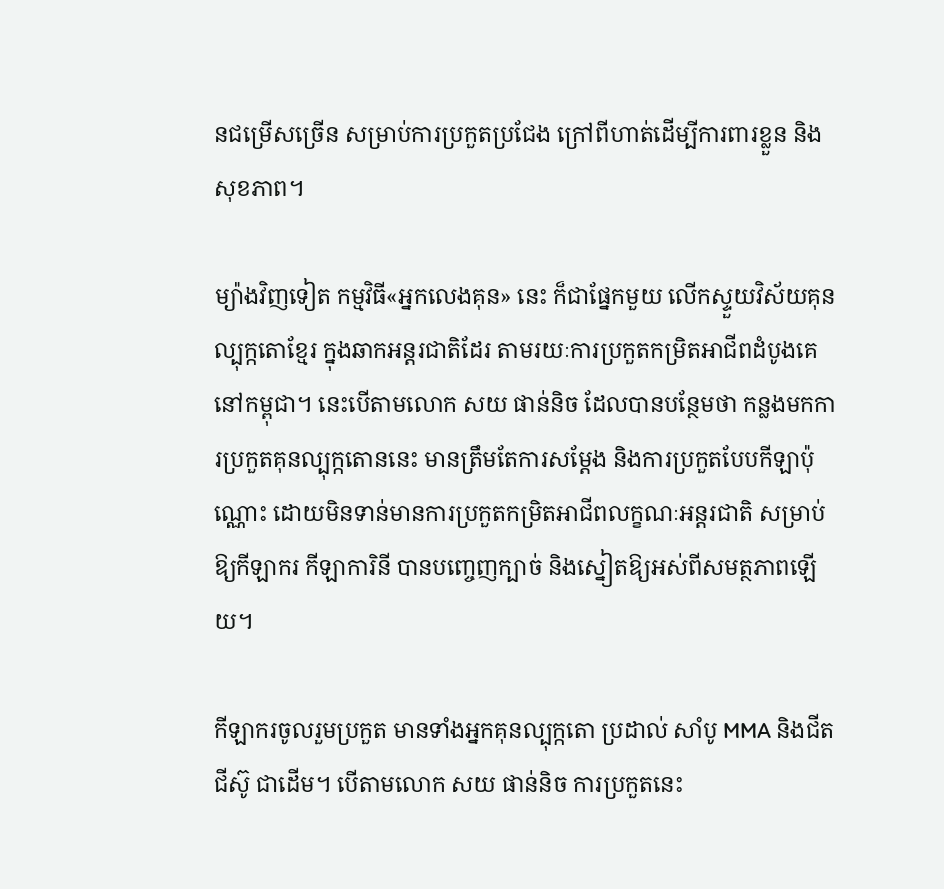នជម្រើសច្រើន សម្រាប់ការប្រកួតប្រជែង ក្រៅពីហាត់ដើម្បីការពារខ្លួន និងសុខភាព។

ម្យ៉ាងវិញទៀត កម្មវិធី«អ្នកលេងគុន» នេះ ក៏ជាផ្នែកមួយ លើកស្ទួយវិស័យគុនល្បុក្កតោខ្មែរ ក្នុងឆាកអន្តរជាតិដែរ តាមរយៈការប្រកួតកម្រិតអាជីពដំបូងគេ នៅកម្ពុជា។ នេះបើតាមលោក សយ ផាន់និច ដែលបានបន្ថែមថា កន្លងមកការប្រកួតគុនល្បុក្កតោននេះ មានត្រឹមតែការសម្ដែង និងការប្រកួតបែបកីឡាប៉ុណ្ណោះ ដោយមិនទាន់មានការប្រកួតកម្រិតអាជីពលក្ខណៈអន្តរជាតិ សម្រាប់ឱ្យកីឡាករ កីឡាការិនី បានបញ្ចេញក្បាច់ និងស្នៀតឱ្យអស់ពីសមត្ថភាពឡើយ។

កីឡាករចូលរួមប្រកួត មានទាំងអ្នកគុនល្បុក្កតោ ប្រដាល់ សាំបូ MMA និងជីតជីស៊ូ ជាដើម។ បើតាមលោក សយ ផាន់និច ការប្រកួតនេះ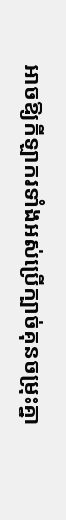អាចឱ្យកីឡាករទាំងអស់ប្រើក្បាច់គុនចម្រុះគ្នា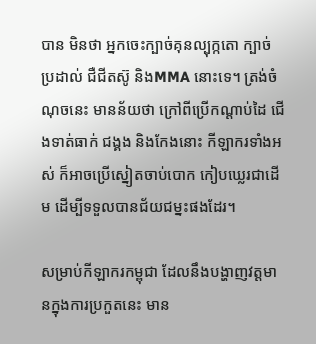បាន មិនថា អ្នកចេះក្បាច់គុនល្បុក្កតោ ក្បាច់ប្រដាល់ ជឺជីតស៊ូ និងMMA នោះទេ។ ត្រង់ចំណុចនេះ មានន័យថា ក្រៅពីប្រើកណ្ដាប់ដៃ ជើងទាត់ធាក់ ជង្គង និងកែងនោះ កីឡាករទាំងអស់ ក៏អាចប្រើស្នៀតចាប់បោក កៀបឃ្លេរជាដើម ដើម្បីទទួលបានជ័យជម្នះផងដែរ។

សម្រាប់កីឡាករកម្ពុជា ដែលនឹងបង្ហាញវត្តមានក្នុងការប្រកួតនេះ មាន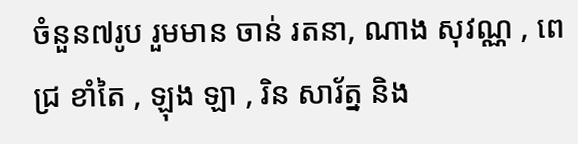ចំនួន៧រូប រួមមាន ចាន់ រតនា, ណាង សុវណ្ណ , ពេជ្រ ខាំតៃ , ឡុង ឡា , រិន សារ័ត្ន និង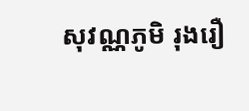សុវណ្ណភូមិ រុងរឿ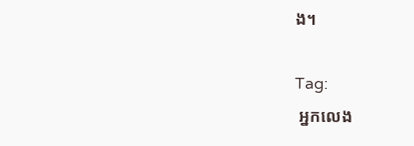ង។

Tag:
 អ្នកលេង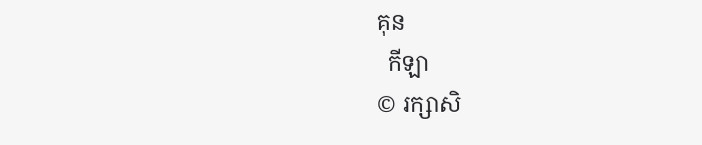គុន
  កីឡា
© រក្សាសិ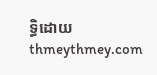ទ្ធិដោយ thmeythmey.com